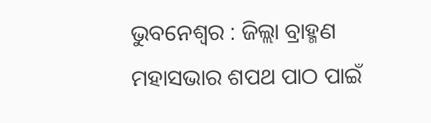ଭୁବନେଶ୍ୱର : ଜିଲ୍ଲା ବ୍ରାହ୍ମଣ ମହାସଭାର ଶପଥ ପାଠ ପାଇଁ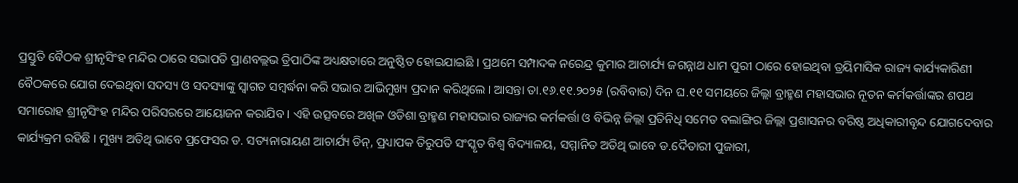ପ୍ରସ୍ତୁତି ବୈଠକ ଶ୍ରୀନୃସିଂହ ମନ୍ଦିର ଠାରେ ସଭାପତି ପ୍ରାଣବଲ୍ଲଭ ତ୍ରିପାଠିଙ୍କ ଅଧ୍ୟକ୍ଷତାରେ ଅନୁଷ୍ଠିତ ହୋଇଯାଇଛି । ପ୍ରଥମେ ସମ୍ପାଦକ ନରେନ୍ଦ୍ର କୁମାର ଆଚାର୍ଯ୍ୟ ଜଗନ୍ନାଥ ଧାମ ପୁରୀ ଠାରେ ହୋଇଥିବା ତ୍ରୟିମାସିକ ରାଜ୍ୟ କାର୍ଯ୍ୟକାରିଣୀ ବୈଠକରେ ଯୋଗ ଦେଇଥିବା ସଦସ୍ୟ ଓ ସଦସ୍ୟାଙ୍କୁ ସ୍ୱାଗତ ସମ୍ବର୍ଦ୍ଧନା କରି ସଭାର ଆଭିମୁଖ୍ୟ ପ୍ରଦାନ କରିଥିଲେ । ଆସନ୍ତା ତା.୧୬.୧୧.୨୦୨୫ (ରବିବାର) ଦିନ ଘ.୧୧ ସମୟରେ ଜିଲ୍ଲା ବ୍ରାହ୍ମଣ ମହାସଭାର ନୂତନ କର୍ମକର୍ତ୍ତାଙ୍କର ଶପଥ ସମାରୋହ ଶ୍ରୀନୃସିଂହ ମନ୍ଦିର ପରିସରରେ ଆୟୋଜନ କରାଯିବ । ଏହି ଉତ୍ସବରେ ଅଖିଳ ଓଡିଶା ବ୍ରାହ୍ମଣ ମହାସଭାର ରାଜ୍ୟର କର୍ମକର୍ତ୍ତା ଓ ବିଭିନ୍ନ ଜିଲ୍ଲା ପ୍ରତିନିଧି ସମେତ ବଲାଙ୍ଗିର ଜିଲ୍ଲା ପ୍ରଶାସନର ବରିଷ୍ଠ ଅଧିକାରୀବୃନ୍ଦ ଯୋଗଦେବାର କାର୍ଯ୍ୟକ୍ରମ ରହିଛି । ମୁଖ୍ୟ ଅତିଥି ଭାବେ ପ୍ରଫେସର ଡ. ସତ୍ୟନାରାୟଣ ଆଚାର୍ଯ୍ୟ ଡିନ୍, ପ୍ରଧ୍ୟାପକ ତିରୁପତି ସଂସ୍କୃତ ବିଶ୍ୱ ବିଦ୍ୟାଳୟ, ସମ୍ମାନିତ ଅତିଥି ଭାବେ ଡ.ଦୈତାରୀ ପୁଜାରୀ,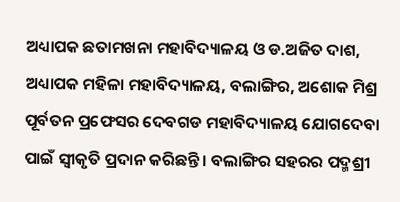ଅଧ୍ୟାପକ ଛତାମଖନା ମହାବିଦ୍ୟାଳୟ ଓ ଡ.ଅଜିତ ଦାଶ, ଅଧ୍ୟାପକ ମହିଳା ମହାବିଦ୍ୟାଳୟ, ବଲାଙ୍ଗିର, ଅଶୋକ ମିଶ୍ର ପୂର୍ବତନ ପ୍ରଫେସର ଦେବଗଡ ମହାବିଦ୍ୟାଳୟ ଯୋଗଦେବା ପାଇଁ ସ୍ୱୀକୃତି ପ୍ରଦାନ କରିଛନ୍ତି । ବଲାଙ୍ଗିର ସହରର ପଦ୍ମଶ୍ରୀ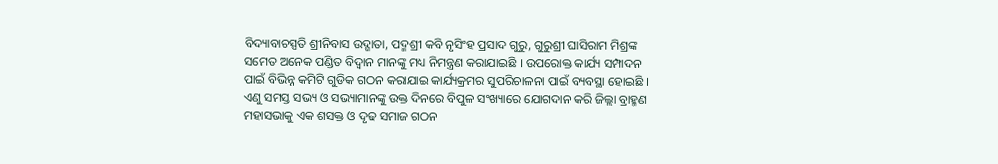ବିଦ୍ୟାବାଚସ୍ପତି ଶ୍ରୀନିବାସ ଉଦ୍ଗାତା, ପଦ୍ମଶ୍ରୀ କବି ନୃସିଂହ ପ୍ରସାଦ ଗୁରୁ, ଗୁରୁଶ୍ରୀ ଘାସିରାମ ମିଶ୍ରଙ୍କ ସମେତ ଅନେକ ପଣ୍ଡିତ ବିଦ୍ୱାନ ମାନଙ୍କୁ ମଧ୍ୟ ନିମନ୍ତ୍ରଣ କରାଯାଇଛି । ଉପରୋକ୍ତ କାର୍ଯ୍ୟ ସମ୍ପାଦନ ପାଇଁ ବିଭିନ୍ନ କମିଟି ଗୁଡିକ ଗଠନ କରାଯାଇ କାର୍ଯ୍ୟକ୍ରମର ସୁପରିଚାଳନା ପାଇଁ ବ୍ୟବସ୍ଥା ହୋଇଛି । ଏଣୁ ସମସ୍ତ ସଭ୍ୟ ଓ ସଭ୍ୟାମାନଙ୍କୁ ଉକ୍ତ ଦିନରେ ବିପୁଳ ସଂଖ୍ୟାରେ ଯୋଗଦାନ କରି ଜିଲ୍ଲା ବ୍ରାହ୍ମଣ ମହାସଭାକୁ ଏକ ଶସକ୍ତ ଓ ଦୃଢ ସମାଜ ଗଠନ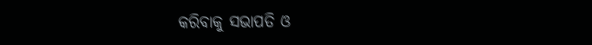କରିବାକୁ ସଭାପତି ଓ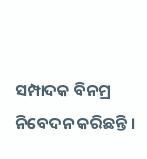ସମ୍ପାଦକ ବିନମ୍ର ନିବେଦନ କରିଛନ୍ତି ।